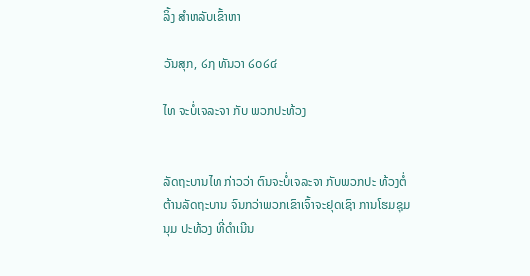ລິ້ງ ສຳຫລັບເຂົ້າຫາ

ວັນສຸກ, ໒໗ ທັນວາ ໒໐໒໔

ໄທ ຈະບໍ່ເຈລະຈາ ກັບ ພວກປະທ້ວງ


ລັດຖະບານໄທ ກ່າວວ່າ ຕົນຈະບໍ່ເຈລະຈາ ກັບພວກປະ ທ້ວງຕໍ່ຕ້ານລັດຖະບານ ຈົນກວ່າພວກເຂົາເຈົ້າຈະຢຸດເຊົາ ການໂຮມຊຸມນຸມ ປະທ້ວງ ທີ່ດຳເນີນ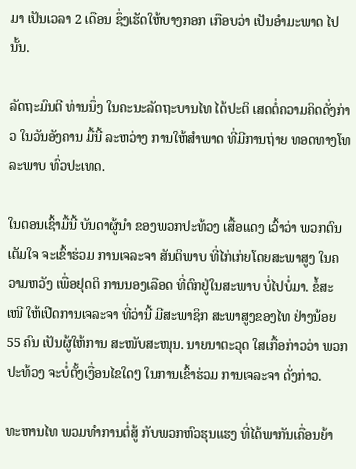ມາ ເປັນເວລາ 2 ເດືອນ ຊຶ່ງເຮັດໃຫ້ບາງກອກ ເກືອບວ່າ ເປັນອຳມະພາດ ໄປນັ້ນ.

ລັດຖະມົນຕີ ທ່ານນຶ່ງ ໃນຄະນະລັດຖະບານໄທ ໄດ້ປະຕິ ເສດຕໍ່ຄວາມຄິດດັ່ງກ່າວ ໃນວັນອັງຄານ ມື້ນີ້ ລະຫວ່າງ ການໃຫ້ສຳພາດ ທີ່ມີການຖ່າຍ ທອດທາງໂທລະພາບ ທົ່ວປະເທດ.

ໃນຕອນເຊົ້າມື້ນີ້ ບັນດາຜູ້ນຳ ຂອງພວກປະທ້ວງ ເສື້ອແດງ ເວົ້າວ່າ ພວກຕົນເຕັມໃຈ ຈະເຂົ້າຮ່ວມ ການເຈລະຈາ ສັນຕິພາບ ທີ່ໄກ່ເກ່ຍໂດຍສະພາສູງ ໃນຄວາມຫວັງ ເພື່ອຢຸດຕິ ການນອງເລືອດ ທີ່ຕົກຢູ່ໃນສະພາບ ບໍ່ໄປບໍ່ມາ. ຂໍ້ສະເໜີ ໃຫ້ເປີດການເຈລະຈາ ທີ່ວ່ານີ້ ມີສະພາຊິກ ສະພາສູງຂອງໄທ ຢ່າງນ້ອຍ 55 ຄົນ ເປັນຜູ້ໃຫ້ການ ສະໜັບສະໜຸນ. ນາຍນາຕະວຸດ ໃສເກື້ອກ່າວວ່າ ພວກປະທ້ວງ ຈະບໍ່ຕັ້ງເງື່ອນໄຂໃດໆ ໃນການເຂົ້າຮ່ວມ ການເຈລະຈາ ດັ່ງກ່າວ.

ທະຫານໄທ ພວມທຳການຕໍ່ສູ້ ກັບພວກຫົວຮຸນແຮງ ທີ່ໄດ້ພາກັນເຄື່ອນຍ້າ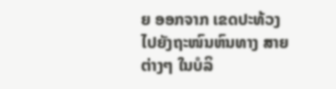ຍ ອອກຈາກ ເຂດປະທ້ວງ ໄປຍັງຖະໜົນຫົນທາງ ສາຍຕ່າງໆ ໃນບໍລິ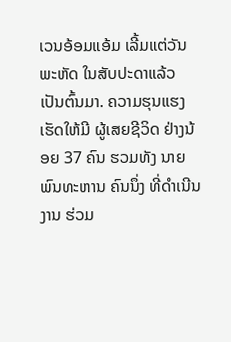ເວນອ້ອມແອ້ມ ເລີ້ມແຕ່ວັນພະຫັດ ໃນສັບປະດາແລ້ວ ເປັນຕົ້ນມາ. ຄວາມຮຸນແຮງ ເຮັດໃຫ້ມີ ຜູ້ເສຍຊີວິດ ຢ່າງນ້ອຍ 37 ຄົນ ຮວມທັງ ນາຍພົນທະຫານ ຄົນນຶ່ງ ທີ່ດຳເນີນງານ ຮ່ວມ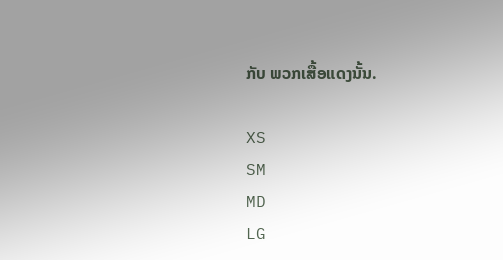ກັບ ພວກເສື້ອແດງນັ້ນ.

XS
SM
MD
LG